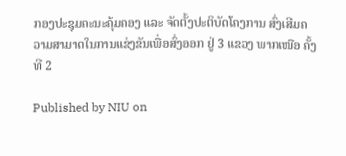ກອງປະຊຸມຄະນະຄຸ້ມຄອງ ແລະ ຈັດຕັ້ງປະຕິບັດໂຄງການ ສົ່ງເສີມຄວາມສາມາດໃນການແຂ່ງຂັນເພື່ອສົ່ງອອກ ຢູ່ 3 ແຂວງ ພາກເໜືອ ຄັ້ງທີ 2

Published by NIU on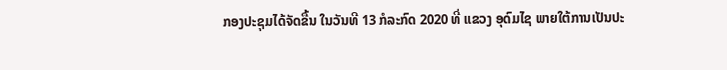ກອງປະຊຸມໄດ້ຈັດຂື້ນ ໃນວັນທີ 13 ກໍລະກົດ 2020 ທີ່ ແຂວງ ອຸດົມໄຊ ພາຍໃຕ້ການເປັນປະ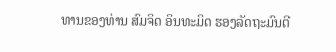ທານຂອງທ່ານ ສົມຈິດ ອິນທະມິດ ຮອງລັດຖະມົນຕີ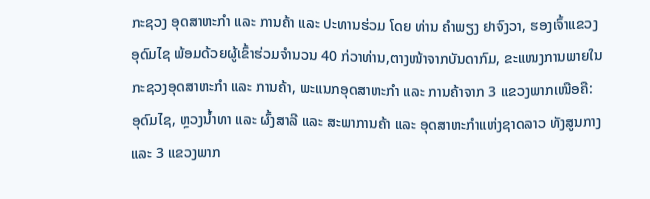ກະຊວງ ອຸດສາຫະກຳ ແລະ ການຄ້າ ແລະ ປະທານຮ່ວມ ໂດຍ ທ່ານ ຄຳພຽງ ຢາຈົງວາ, ຮອງເຈົ້າແຂວງ ອຸດົມໄຊ ພ້ອມດ້ວຍຜູ້ເຂົ້າຮ່ວມຈຳນວນ 40 ກ່ວາທ່ານ,ຕາງໜ້າຈາກບັນດາກົມ, ຂະແໜງການພາຍໃນກະຊວງອຸດສາຫະກຳ ແລະ ການຄ້າ, ພະແນກອຸດສາຫະກຳ ແລະ ການຄ້າຈາກ 3 ແຂວງພາກເໜືອຄື: ອຸດົມໄຊ, ຫຼວງນໍ້າທາ ແລະ ຜົ້ງສາລີ ແລະ ສະພາການຄ້າ ແລະ ອຸດສາຫະກຳແຫ່ງຊາດລາວ ທັງສູນກາງ ແລະ 3 ແຂວງພາກ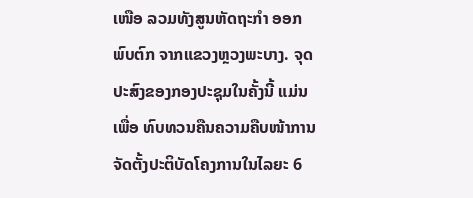ເໜືອ ລວມທັງສູນຫັດຖະກຳ ອອກພົບຕົກ ຈາກແຂວງຫຼວງພະບາງ. ຈຸດປະສົງຂອງກອງປະຊຸມໃນຄັ້ງນີ້ ແມ່ນເພື່ອ ທົບທວນຄືນຄວາມຄືບໜ້າການຈັດຕັ້ງປະຕິບັດໂຄງການໃນໄລຍະ 6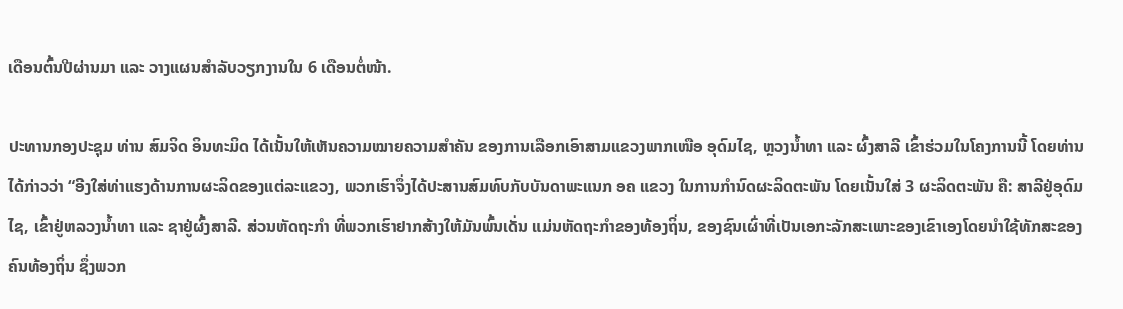ເດືອນຕົ້ນປີຜ່ານມາ ແລະ ວາງແຜນສຳລັບວຽກງານໃນ 6 ເດືອນຕໍ່ໜ້າ.

ປະທານກອງປະຊຸມ ທ່ານ ສົມຈິດ ອິນທະມິດ ໄດ້ເນັ້ນໃຫ້ເຫັນຄວາມໝາຍຄວາມສຳຄັນ ຂອງການເລືອກເອົາສາມແຂວງພາກເໜືອ ອຸດົມໄຊ, ຫຼວງນໍ້າທາ ແລະ ຜົ້ງສາລີ ເຂົ້າຮ່ວມໃນໂຄງການນີ້ ໂດຍທ່ານໄດ້ກ່າວວ່າ “ອີງໃສ່ທ່າແຮງດ້ານການຜະລິດຂອງແຕ່ລະແຂວງ, ພວກເຮົາຈຶ່ງໄດ້ປະສານສົມທົບກັບບັນດາພະແນກ ອຄ ແຂວງ ໃນການກຳນົດຜະລິດຕະພັນ ໂດຍເນັ້ນໃສ່ 3 ຜະລິດຕະພັນ ຄື: ສາລີຢູ່ອຸດົມໄຊ, ເຂົ້າຢູ່ຫລວງນ້ຳທາ ແລະ ຊາຢູ່ຜົ້ງສາລີ. ສ່ວນຫັດຖະກຳ ທີ່ພວກເຮົາຢາກສ້າງໃຫ້ມັນພົ້ນເດັ່ນ ແມ່ນຫັດຖະກຳຂອງທ້ອງຖິ່ນ, ຂອງຊົນເຜົ່າທີ່ເປັນເອກະລັກສະເພາະຂອງເຂົາເອງໂດຍນຳໃຊ້ທັກສະຂອງຄົນທ້ອງຖິ່ນ ຊຶ່ງພວກ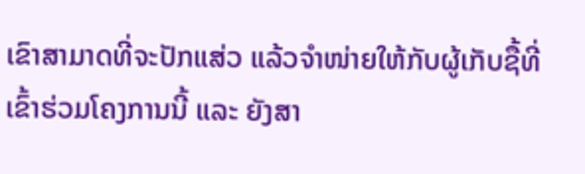ເຂົາສາມາດທີ່ຈະປັກແສ່ວ ແລ້ວຈຳໜ່າຍໃຫ້ກັບຜູ້ເກັບຊື້ທີ່ເຂົ້າຮ່ວມໂຄງການນີ້ ແລະ ຍັງສາ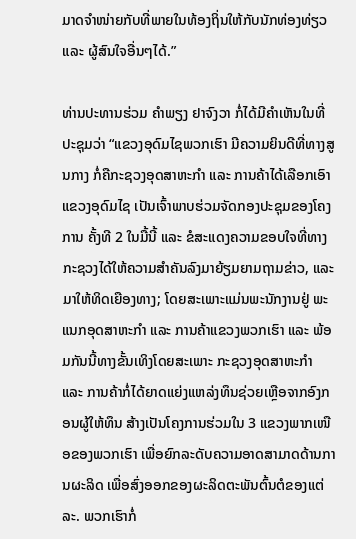ມາດຈຳໜ່າຍກັບທີ່ພາຍໃນທ້ອງຖິ່ນໃຫ້ກັບນັກທ່ອງທ່ຽວ ແລະ ຜູ້ສົນໃຈອື່ນໆໄດ້.”

ທ່ານປະທານຮ່ວມ ຄຳພຽງ ຢາຈົງວາ ກໍ່ໄດ້ມີຄຳເຫັນໃນທີ່ປະຊຸມວ່າ “ແຂວງອຸດົມໄຊພວກເຮົາ ມີຄວາມຍິນດີທີ່ທາງສູນກາງ ກໍ່ຄືກະຊວງອຸດສາຫະກຳ ແລະ ການຄ້າໄດ້ເລືອກເອົາແຂວງອຸດົມໄຊ ເປັນເຈົ້າພາບຮ່ວມຈັດກອງປະຊຸມຂອງໂຄງການ ຄັ້ງທີ 2 ໃນມື້ນີ້ ແລະ ຂໍສະແດງຄວາມຂອບໃຈທີ່ທາງກະຊວງໄດ້ໃຫ້ຄວາມສຳຄັນລົງມາຍ້ຽມຍາມຖາມຂ່າວ, ແລະ ມາໃຫ້ທິດເຍືອງທາງ; ໂດຍສະເພາະແມ່ນພະນັກງານຢູ່ ພະແນກອຸດສາຫະກໍາ ແລະ ການຄ້າແຂວງພວກເຮົາ ແລະ ພ້ອມກັນນີ້ທາງຂັ້ນເທິງໂດຍສະເພາະ ກະຊວງອຸດສາຫະກໍາ ແລະ ການຄ້າກໍ່ໄດ້ຍາດແຍ່ງແຫລ່ງທຶນຊ່ວຍເຫຼືອຈາກອົງກອນຜູ້ໃຫ້ທຶນ ສ້າງເປັນໂຄງການຮ່ວມໃນ 3 ແຂວງພາກເໜືອຂອງພວກເຮົາ ເພື່ອຍົກລະດັບຄວາມອາດສາມາດດ້ານການຜະລິດ ເພື່ອສົ່ງອອກຂອງຜະລິດຕະພັນຕົ້ນຕໍຂອງແຕ່ລະ. ພວກເຮົາກໍ່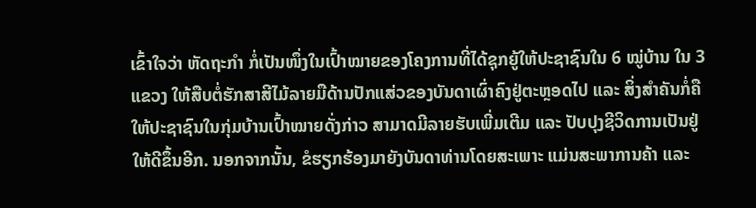ເຂົ້າໃຈວ່າ ຫັດຖະກຳ ກໍ່ເປັນໜຶ່ງໃນເປົ້າໝາຍຂອງໂຄງການທີ່ໄດ້ຊຸກຍູ້ໃຫ້ປະຊາຊົນໃນ 6 ໝູ່ບ້ານ ໃນ 3 ແຂວງ ໃຫ້ສືບຕໍ່ຮັກສາສີໄມ້ລາຍມືດ້ານປັກແສ່ວຂອງບັນດາເຜົ່າຄົງຢູ່ຕະຫຼອດໄປ ແລະ ສິ່ງສຳຄັນກໍ່ຄືໃຫ້ປະຊາຊົນໃນກຸ່ມບ້ານເປົ້າໝາຍດັ່ງກ່າວ ສາມາດມີລາຍຮັບເພີ່ມເຕີມ ແລະ ປັບປຸງຊີວິດການເປັນຢູ່ໃຫ້ດີຂຶ້ນອີກ. ນອກຈາກນັ້ນ, ຂໍຮຽກຮ້ອງມາຍັງບັນດາທ່ານໂດຍສະເພາະ ແມ່ນສະພາການຄ້າ ແລະ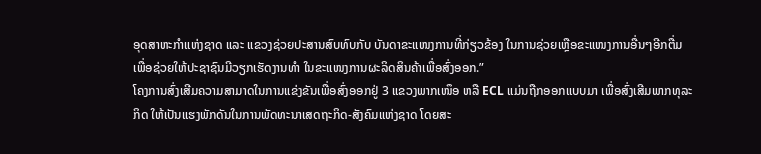ອຸດສາຫະກຳແຫ່ງຊາດ ແລະ ແຂວງຊ່ວຍປະສານສົບທົບກັບ ບັນດາຂະແໜງການທີ່ກ່ຽວຂ້ອງ ໃນການຊ່ວຍເຫຼືອຂະແໜງການອື່ນໆອີກຕື່ມ ເພື່ອຊ່ວຍໃຫ້ປະຊາຊົນມີວຽກເຮັດງານທຳ ໃນຂະແໜງການຜະລິດສິນຄ້າເພື່ອສົ່ງອອກ.”
ໂຄງການສົ່ງເສີມຄວາມສາມາດໃນການແຂ່ງຂັນເພື່ອສົ່ງອອກຢູ່ 3 ແຂວງພາກເໜຶອ ຫລື ECL ແມ່ນຖືກອອກແບບມາ ເພື່ອສົ່ງເສີມພາກທຸລະກິດ ໃຫ້ເປັນແຮງພັກດັນໃນການພັດທະນາເສດຖະກິດ-ສັງຄົມແຫ່ງຊາດ ໂດຍສະ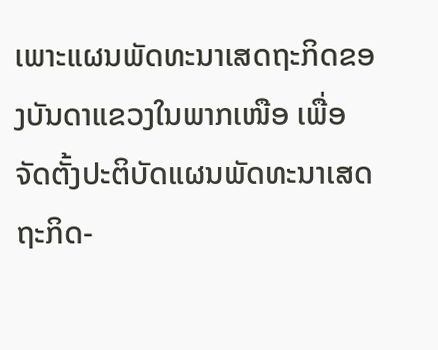ເພາະແຜນພັດທະນາເສດຖະກິດຂອງບັນດາແຂວງໃນພາກເໜືອ ເພື່ອຈັດຕັ້ງປະຕິບັດແຜນພັດທະນາເສດຖະກິດ-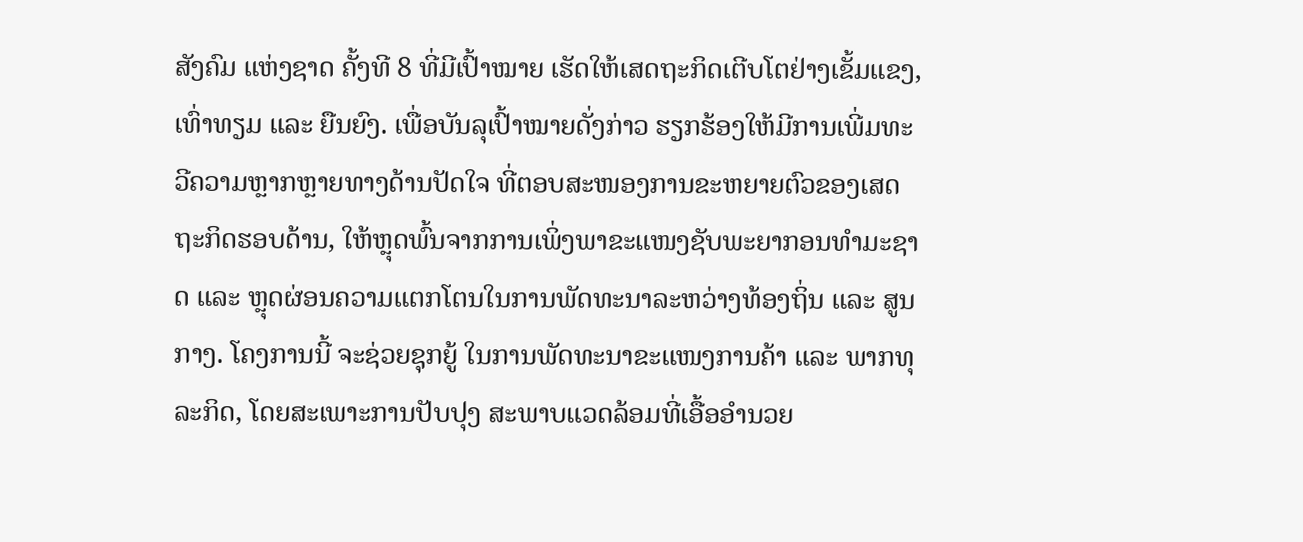ສັງຄົມ ແຫ່ງຊາດ ຄັ້ງທີ 8 ທີ່ມີເປົ້າໝາຍ ເຮັດໃຫ້ເສດຖະກິດເຕີບໂຕຢ່າງເຂັ້ມແຂງ, ເທົ່າທຽມ ແລະ ຍືນຍົງ. ເພື່ອບັນລຸເປົ້າໝາຍດັ່ງກ່າວ ຮຽກຮ້ອງໃຫ້ມີການເພີ່ມທະວີຄວາມຫຼາກຫຼາຍທາງດ້ານປັດໃຈ ທີ່ຕອບສະໜອງການຂະຫຍາຍຕົວຂອງເສດຖະກິດຮອບດ້ານ, ໃຫ້ຫຼຸດພົ້ນຈາກການເພິ່ງພາຂະແໜງຊັບພະຍາກອນທຳມະຊາດ ແລະ ຫຼຸດຜ່ອນຄວາມແຕກໂຕນໃນການພັດທະນາລະຫວ່າງທ້ອງຖິ່ນ ແລະ ສູນກາງ. ໂຄງການນີ້ ຈະຊ່ວຍຊຸກຍູ້ ໃນການພັດທະນາຂະແໜງການຄ້າ ແລະ ພາກທຸລະກິດ, ໂດຍສະເພາະການປັບປຸງ ສະພາບແວດລ້ອມທີ່ເອື້ອອຳນວຍ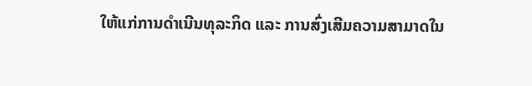ໃຫ້ແກ່ການດຳເນີນທຸລະກິດ ແລະ ການສົ່ງເສີມຄວາມສາມາດໃນ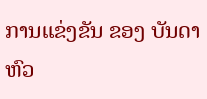ການແຂ່ງຂັນ ຂອງ ບັນດາຫົວ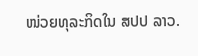ໜ່ວຍທຸລະກິດໃນ ສປປ ລາວ.